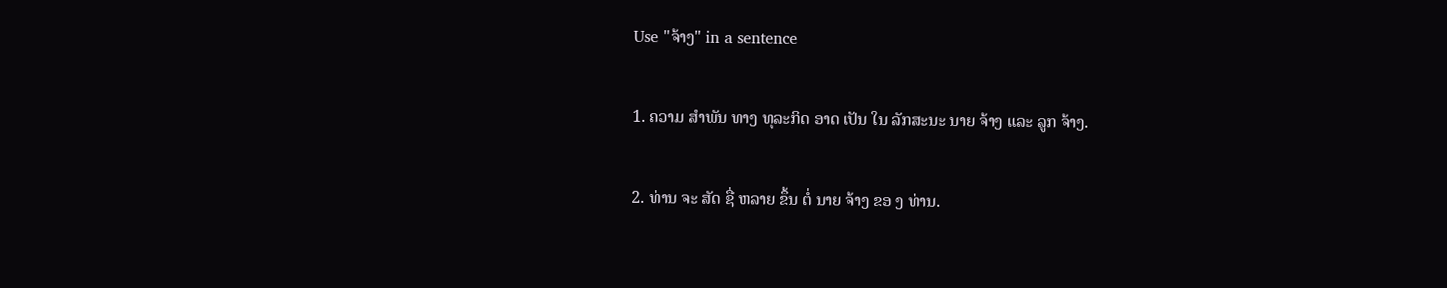Use "ຈ້າງ" in a sentence

1. ຄວາມ ສໍາພັນ ທາງ ທຸລະກິດ ອາດ ເປັນ ໃນ ລັກສະນະ ນາຍ ຈ້າງ ແລະ ລູກ ຈ້າງ.

2. ທ່ານ ຈະ ສັດ ຊື່ ຫລາຍ ຂຶ້ນ ຕໍ່ ນາຍ ຈ້າງ ຂອ ງ ທ່ານ.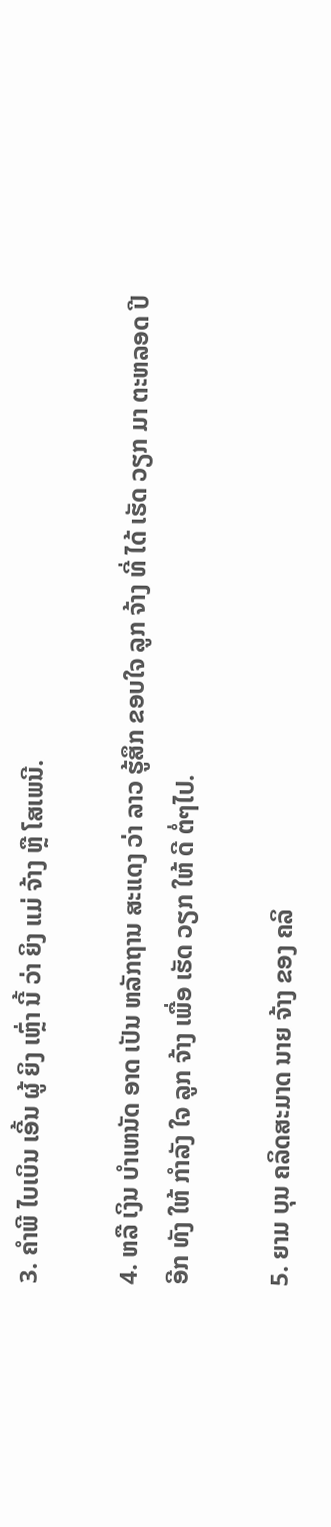3. ຄໍາພີ ໄບເບິນ ເອີ້ນ ຜູ້ ຍິງ ເຫຼົ່າ ນີ້ ວ່າ ຍິງ ແມ່ ຈ້າງ ຫຼື ໂສເພນີ.

4. ຫລື ເງິນ ບໍາເຫນັດ ອາດ ເປັນ ຫລັກຖານ ສະແດງ ວ່າ ລາວ ຮູ້ສຶກ ຂອບໃຈ ລູກ ຈ້າງ ທີ່ ໄດ້ ເຮັດ ວຽກ ມາ ຕະຫລອດ ປີ ອີກ ທັງ ໃຫ້ ກໍາລັງ ໃຈ ລູກ ຈ້າງ ເພື່ອ ເຮັດ ວຽກ ໃຫ້ ດີ ຕໍ່ໆໄປ.

5. ຍາມ ບຸນ ຄລິດສະມາດ ນາຍ ຈ້າງ ຂອງ ຄລິ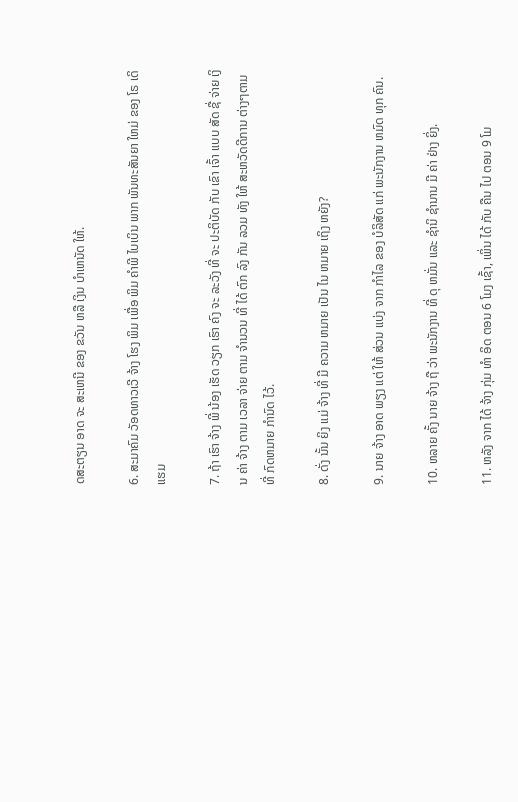ດສະຕຽນ ອາດ ຈະ ສະເຫນີ ຂອງ ຂວັນ ຫລື ເງິນ ບໍາເຫນັດ ໃຫ້.

6. ສະມາຄົມ ວັອດທາວເວີ ຈ້າງ ໂຮງ ພິມ ເພື່ອ ພິມ ຄໍາພີ ໄບເບິນ ພາກ ພັນທະສັນຍາ ໃຫມ່ ຂອງ ໂຣ ເດິ ແຮມ

7. ຖ້າ ເຮົາ ຈ້າງ ພີ່ ນ້ອງ ເຮັດ ວຽກ ເຮົາ ຄົງ ຈະ ລະວັງ ທີ່ ຈະ ປະຕິບັດ ກັບ ເຂົາ ເຈົ້າ ແບບ ສັດ ຊື່ ຈ່າຍ ເງິນ ຄ່າ ຈ້າງ ຕາມ ເວລາ ຈ່າຍ ຕາມ ຈໍານວນ ທີ່ ໄດ້ ຕົກ ລົງ ກັນ ລວມ ທັງ ໃຫ້ ສະຫວັດດີການ ຕ່າງໆຕາມ ທີ່ ກົດຫມາຍ ກໍານົດ ໄວ້.

8. ດັ່ງ ນັ້ນ ຍິງ ແມ່ ຈ້າງ ທີ່ ມີ ຄວາມ ຫມາຍ ເປັນ ໄນ ຫມາຍ ເຖິງ ຫຍັງ?

9. ນາຍ ຈ້າງ ອາດ ພຽງ ແຕ່ ໃຫ້ ສ່ວນ ແບ່ງ ຈາກ ກໍາໄລ ຂອງ ບໍລິສັດ ແກ່ ພະນັກງານ ຫມົດ ທຸກ ຄົນ.

10. ຫລາຍ ຄັ້ງ ນາຍ ຈ້າງ ຖື ວ່າ ພະນັກງານ ທີ່ ດຸ ຫມັ່ນ ແລະ ຊໍານິ ຊໍານານ ມີ ຄ່າ ຢ່າງ ຍິ່ງ.

11. ຫລັງ ຈາກ ໄດ້ ຈ້າງ ກຸ່ມ ທໍາ ອິດ ຕອນ 6 ໂມງ ເຊົ້າ, ເພິ່ນ ໄດ້ ກັບ ຄືນ ໄປ ຕອນ 9 ໂມ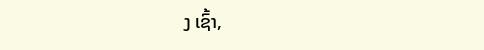ງ ເຊົ້າ,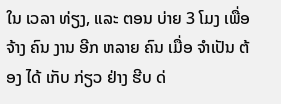ໃນ ເວລາ ທ່ຽງ, ແລະ ຕອນ ບ່າຍ 3 ໂມງ ເພື່ອ ຈ້າງ ຄົນ ງານ ອີກ ຫລາຍ ຄົນ ເມື່ອ ຈໍາເປັນ ຕ້ອງ ໄດ້ ເກັບ ກ່ຽວ ຢ່າງ ຮີບ ດ່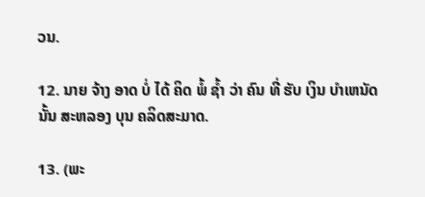ວນ.

12. ນາຍ ຈ້າງ ອາດ ບໍ່ ໄດ້ ຄິດ ພໍ້ ຊໍ້າ ວ່າ ຄົນ ທີ່ ຮັບ ເງິນ ບໍາເຫນັດ ນັ້ນ ສະຫລອງ ບຸນ ຄລິດສະມາດ.

13. (ພະ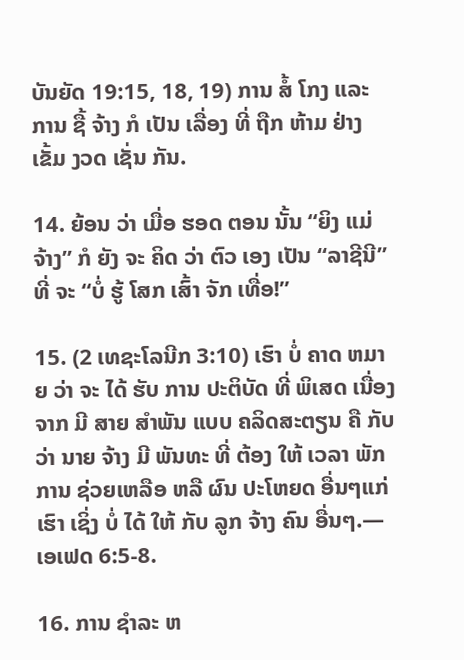ບັນຍັດ 19:15, 18, 19) ການ ສໍ້ ໂກງ ແລະ ການ ຊື້ ຈ້າງ ກໍ ເປັນ ເລື່ອງ ທີ່ ຖືກ ຫ້າມ ຢ່າງ ເຂັ້ມ ງວດ ເຊັ່ນ ກັນ.

14. ຍ້ອນ ວ່າ ເມື່ອ ຮອດ ຕອນ ນັ້ນ “ຍິງ ແມ່ ຈ້າງ” ກໍ ຍັງ ຈະ ຄິດ ວ່າ ຕົວ ເອງ ເປັນ “ລາຊີນີ” ທີ່ ຈະ “ບໍ່ ຮູ້ ໂສກ ເສົ້າ ຈັກ ເທື່ອ!”

15. (2 ເທຊະໂລນີກ 3:10) ເຮົາ ບໍ່ ຄາດ ຫມາຍ ວ່າ ຈະ ໄດ້ ຮັບ ການ ປະຕິບັດ ທີ່ ພິເສດ ເນື່ອງ ຈາກ ມີ ສາຍ ສໍາພັນ ແບບ ຄລິດສະຕຽນ ຄື ກັບ ວ່າ ນາຍ ຈ້າງ ມີ ພັນທະ ທີ່ ຕ້ອງ ໃຫ້ ເວລາ ພັກ ການ ຊ່ວຍເຫລືອ ຫລື ຜົນ ປະໂຫຍດ ອື່ນໆແກ່ ເຮົາ ເຊິ່ງ ບໍ່ ໄດ້ ໃຫ້ ກັບ ລູກ ຈ້າງ ຄົນ ອື່ນໆ.—ເອເຟດ 6:5-8.

16. ການ ຊໍາລະ ຫ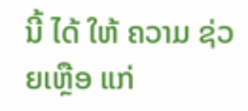ນີ້ ໄດ້ ໃຫ້ ຄວາມ ຊ່ວຍເຫຼືອ ແກ່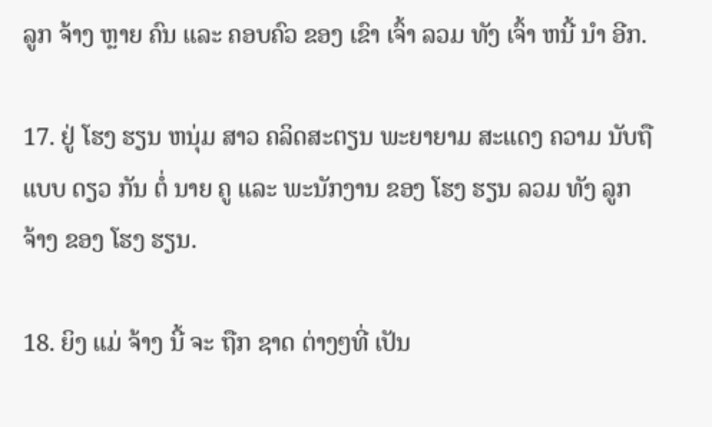ລູກ ຈ້າງ ຫຼາຍ ຄົນ ແລະ ຄອບຄົວ ຂອງ ເຂົາ ເຈົ້າ ລວມ ທັງ ເຈົ້າ ຫນີ້ ນໍາ ອີກ.

17. ຢູ່ ໂຮງ ຮຽນ ຫນຸ່ມ ສາວ ຄລິດສະຕຽນ ພະຍາຍາມ ສະແດງ ຄວາມ ນັບຖື ແບບ ດຽວ ກັນ ຕໍ່ ນາຍ ຄູ ແລະ ພະນັກງານ ຂອງ ໂຮງ ຮຽນ ລວມ ທັງ ລູກ ຈ້າງ ຂອງ ໂຮງ ຮຽນ.

18. ຍິງ ແມ່ ຈ້າງ ນີ້ ຈະ ຖືກ ຊາດ ຕ່າງໆທີ່ ເປັນ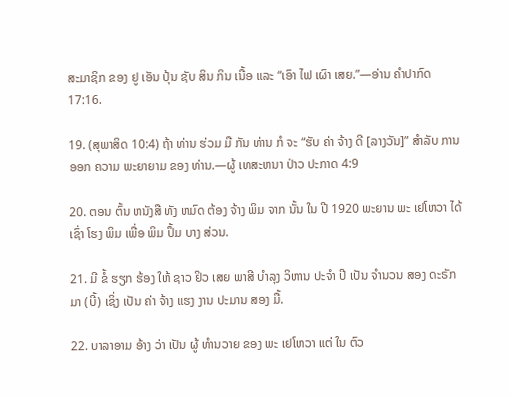ສະມາຊິກ ຂອງ ຢູ ເອັນ ປຸ້ນ ຊັບ ສິນ ກິນ ເນື້ອ ແລະ “ເອົາ ໄຟ ເຜົາ ເສຍ.”—ອ່ານ ຄໍາປາກົດ 17:16.

19. (ສຸພາສິດ 10:4) ຖ້າ ທ່ານ ຮ່ວມ ມື ກັນ ທ່ານ ກໍ ຈະ “ຮັບ ຄ່າ ຈ້າງ ດີ [ລາງວັນ]” ສໍາລັບ ການ ອອກ ຄວາມ ພະຍາຍາມ ຂອງ ທ່ານ.—ຜູ້ ເທສະຫນາ ປ່າວ ປະກາດ 4:9

20. ຕອນ ຕົ້ນ ຫນັງສື ທັງ ຫມົດ ຕ້ອງ ຈ້າງ ພິມ ຈາກ ນັ້ນ ໃນ ປີ 1920 ພະຍານ ພະ ເຢໂຫວາ ໄດ້ ເຊົ່າ ໂຮງ ພິມ ເພື່ອ ພິມ ປຶ້ມ ບາງ ສ່ວນ.

21. ມີ ຂໍ້ ຮຽກ ຮ້ອງ ໃຫ້ ຊາວ ຢິວ ເສຍ ພາສີ ບໍາລຸງ ວິຫານ ປະຈໍາ ປີ ເປັນ ຈໍານວນ ສອງ ດະຣັກມາ (ບີ້) ເຊິ່ງ ເປັນ ຄ່າ ຈ້າງ ແຮງ ງານ ປະມານ ສອງ ມື້.

22. ບາລາອາມ ອ້າງ ວ່າ ເປັນ ຜູ້ ທໍານວາຍ ຂອງ ພະ ເຢໂຫວາ ແຕ່ ໃນ ຕົວ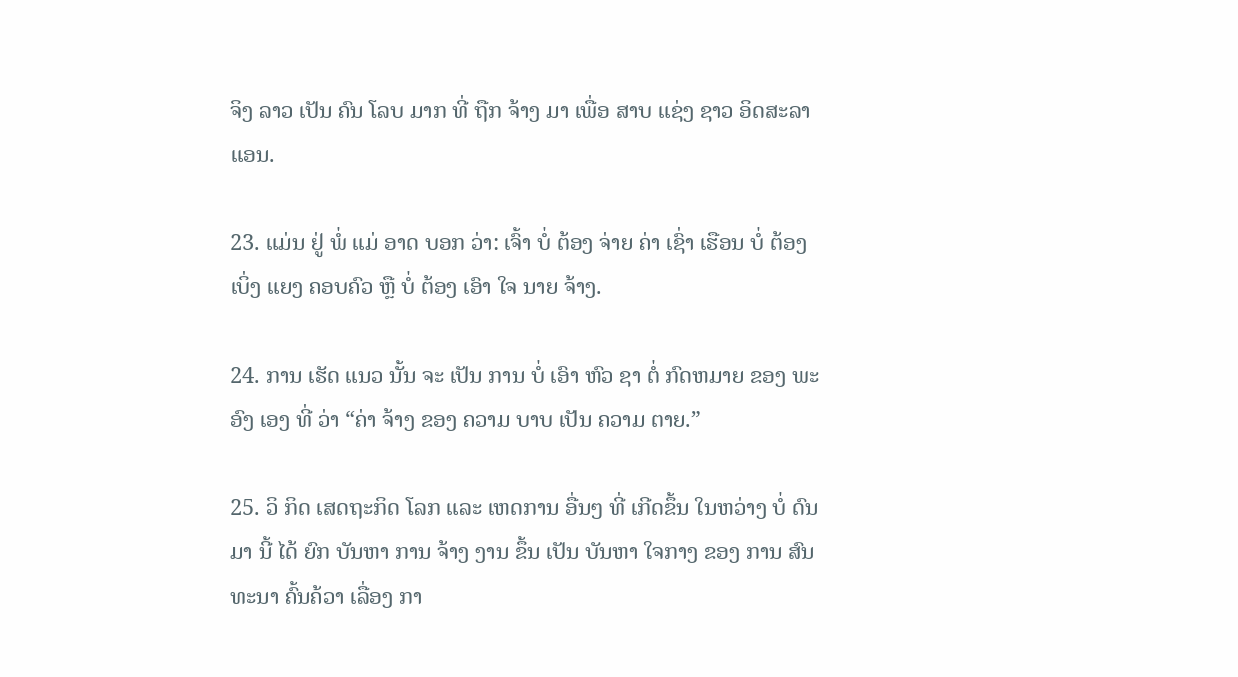ຈິງ ລາວ ເປັນ ຄົນ ໂລບ ມາກ ທີ່ ຖືກ ຈ້າງ ມາ ເພື່ອ ສາບ ແຊ່ງ ຊາວ ອິດສະລາແອນ.

23. ແມ່ນ ຢູ່ ພໍ່ ແມ່ ອາດ ບອກ ວ່າ: ເຈົ້າ ບໍ່ ຕ້ອງ ຈ່າຍ ຄ່າ ເຊົ່າ ເຮືອນ ບໍ່ ຕ້ອງ ເບິ່ງ ແຍງ ຄອບຄົວ ຫຼື ບໍ່ ຕ້ອງ ເອົາ ໃຈ ນາຍ ຈ້າງ.

24. ການ ເຮັດ ແນວ ນັ້ນ ຈະ ເປັນ ການ ບໍ່ ເອົາ ຫົວ ຊາ ຕໍ່ ກົດຫມາຍ ຂອງ ພະອົງ ເອງ ທີ່ ວ່າ “ຄ່າ ຈ້າງ ຂອງ ຄວາມ ບາບ ເປັນ ຄວາມ ຕາຍ.”

25. ວິ ກິດ ເສດຖະກິດ ໂລກ ແລະ ເຫດການ ອື່ນໆ ທີ່ ເກີດຂຶ້ນ ໃນຫວ່າງ ບໍ່ ດົນ ມາ ນີ້ ໄດ້ ຍົກ ບັນຫາ ການ ຈ້າງ ງານ ຂຶ້ນ ເປັນ ບັນຫາ ໃຈກາງ ຂອງ ການ ສົນທະນາ ຄົ້ນຄ້ວາ ເລື່ອງ ກາ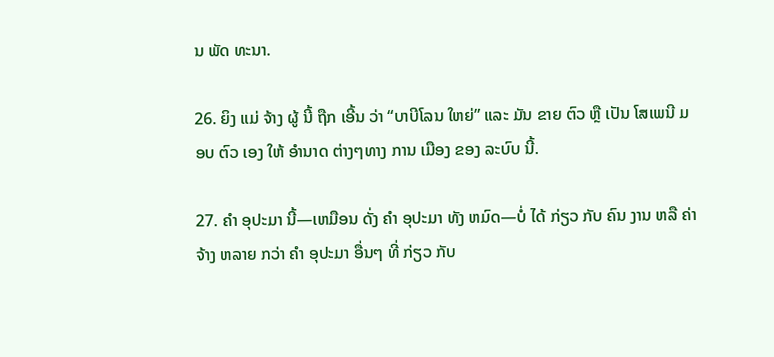ນ ພັດ ທະນາ.

26. ຍິງ ແມ່ ຈ້າງ ຜູ້ ນີ້ ຖືກ ເອີ້ນ ວ່າ “ບາບີໂລນ ໃຫຍ່” ແລະ ມັນ ຂາຍ ຕົວ ຫຼື ເປັນ ໂສເພນີ ມອບ ຕົວ ເອງ ໃຫ້ ອໍານາດ ຕ່າງໆທາງ ການ ເມືອງ ຂອງ ລະບົບ ນີ້.

27. ຄໍາ ອຸປະມາ ນີ້—ເຫມືອນ ດັ່ງ ຄໍາ ອຸປະມາ ທັງ ຫມົດ—ບໍ່ ໄດ້ ກ່ຽວ ກັບ ຄົນ ງານ ຫລື ຄ່າ ຈ້າງ ຫລາຍ ກວ່າ ຄໍາ ອຸປະມາ ອື່ນໆ ທີ່ ກ່ຽວ ກັບ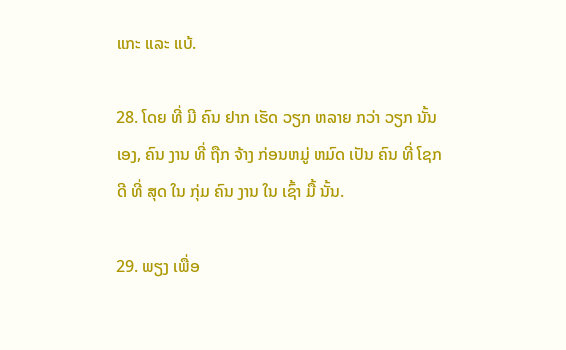ແກະ ແລະ ແບ້.

28. ໂດຍ ທີ່ ມີ ຄົນ ຢາກ ເຮັດ ວຽກ ຫລາຍ ກວ່າ ວຽກ ນັ້ນ ເອງ, ຄົນ ງານ ທີ່ ຖືກ ຈ້າງ ກ່ອນຫມູ່ ຫມົດ ເປັນ ຄົນ ທີ່ ໂຊກ ດີ ທີ່ ສຸດ ໃນ ກຸ່ມ ຄົນ ງານ ໃນ ເຊົ້າ ມື້ ນັ້ນ.

29. ພຽງ ເພື່ອ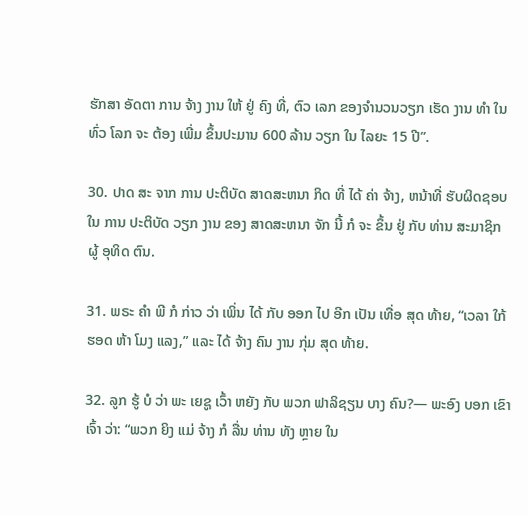ຮັກສາ ອັດຕາ ການ ຈ້າງ ງານ ໃຫ້ ຢູ່ ຄົງ ທີ່, ຕົວ ເລກ ຂອງຈໍານວນວຽກ ເຮັດ ງານ ທໍາ ໃນ ທົ່ວ ໂລກ ຈະ ຕ້ອງ ເພີ່ມ ຂຶ້ນປະມານ 600 ລ້ານ ວຽກ ໃນ ໄລຍະ 15 ປີ”.

30. ປາດ ສະ ຈາກ ການ ປະຕິບັດ ສາດສະຫນາ ກິດ ທີ່ ໄດ້ ຄ່າ ຈ້າງ, ຫນ້າທີ່ ຮັບຜິດຊອບ ໃນ ການ ປະຕິບັດ ວຽກ ງານ ຂອງ ສາດສະຫນາ ຈັກ ນີ້ ກໍ ຈະ ຂຶ້ນ ຢູ່ ກັບ ທ່ານ ສະມາຊິກ ຜູ້ ອຸທິດ ຕົນ.

31. ພຣະ ຄໍາ ພີ ກໍ ກ່າວ ວ່າ ເພິ່ນ ໄດ້ ກັບ ອອກ ໄປ ອີກ ເປັນ ເທື່ອ ສຸດ ທ້າຍ, “ເວລາ ໃກ້ ຮອດ ຫ້າ ໂມງ ແລງ,” ແລະ ໄດ້ ຈ້າງ ຄົນ ງານ ກຸ່ມ ສຸດ ທ້າຍ.

32. ລູກ ຮູ້ ບໍ ວ່າ ພະ ເຍຊູ ເວົ້າ ຫຍັງ ກັບ ພວກ ຟາລິຊຽນ ບາງ ຄົນ?— ພະອົງ ບອກ ເຂົາ ເຈົ້າ ວ່າ: “ພວກ ຍິງ ແມ່ ຈ້າງ ກໍ ລື່ນ ທ່ານ ທັງ ຫຼາຍ ໃນ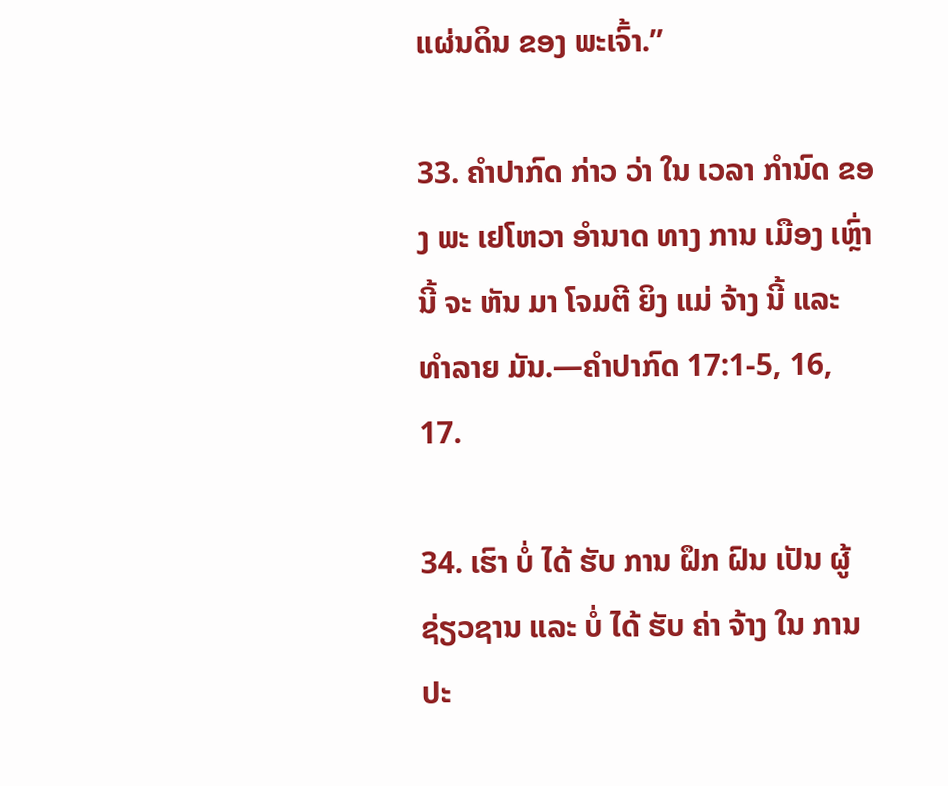ແຜ່ນດິນ ຂອງ ພະເຈົ້າ.”

33. ຄໍາປາກົດ ກ່າວ ວ່າ ໃນ ເວລາ ກໍານົດ ຂອງ ພະ ເຢໂຫວາ ອໍານາດ ທາງ ການ ເມືອງ ເຫຼົ່າ ນີ້ ຈະ ຫັນ ມາ ໂຈມຕີ ຍິງ ແມ່ ຈ້າງ ນີ້ ແລະ ທໍາລາຍ ມັນ.—ຄໍາປາກົດ 17:1-5, 16, 17.

34. ເຮົາ ບໍ່ ໄດ້ ຮັບ ການ ຝຶກ ຝົນ ເປັນ ຜູ້ ຊ່ຽວຊານ ແລະ ບໍ່ ໄດ້ ຮັບ ຄ່າ ຈ້າງ ໃນ ການ ປະ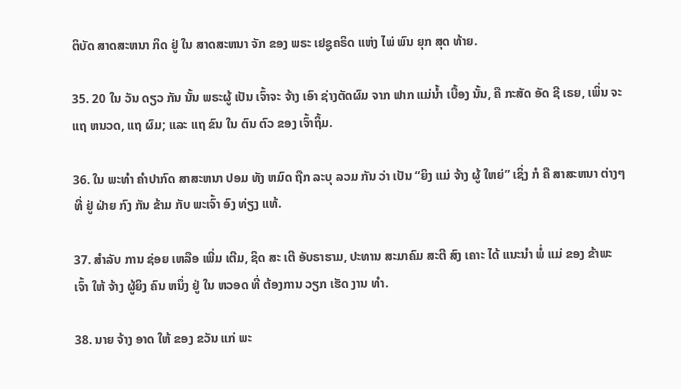ຕິບັດ ສາດສະຫນາ ກິດ ຢູ່ ໃນ ສາດສະຫນາ ຈັກ ຂອງ ພຣະ ເຢຊູຄຣິດ ແຫ່ງ ໄພ່ ພົນ ຍຸກ ສຸດ ທ້າຍ.

35. 20 ໃນ ວັນ ດຽວ ກັນ ນັ້ນ ພຣະຜູ້ ເປັນ ເຈົ້າຈະ ຈ້າງ ເອົາ ຊ່າງຕັດຜົມ ຈາກ ຟາກ ແມ່ນ້ຳ ເບື້ອງ ນັ້ນ, ຄື ກະສັດ ອັດ ຊີ ເຣຍ, ເພິ່ນ ຈະ ແຖ ຫນວດ, ແຖ ຜົມ; ແລະ ແຖ ຂົນ ໃນ ຕົນ ຕົວ ຂອງ ເຈົ້າຖິ້ມ.

36. ໃນ ພະທໍາ ຄໍາປາກົດ ສາສະຫນາ ປອມ ທັງ ຫມົດ ຖືກ ລະບຸ ລວມ ກັນ ວ່າ ເປັນ “ຍິງ ແມ່ ຈ້າງ ຜູ້ ໃຫຍ່” ເຊິ່ງ ກໍ ຄື ສາສະຫນາ ຕ່າງໆທີ່ ຢູ່ ຝ່າຍ ກົງ ກັນ ຂ້າມ ກັບ ພະເຈົ້າ ອົງ ທ່ຽງ ແທ້.

37. ສໍາລັບ ການ ຊ່ອຍ ເຫລືອ ເພີ່ມ ເຕີມ, ຊິດ ສະ ເຕີ ອັບຣາຮາມ, ປະທານ ສະມາຄົມ ສະຕີ ສົງ ເຄາະ ໄດ້ ແນະນໍາ ພໍ່ ແມ່ ຂອງ ຂ້າພະ ເຈົ້າ ໃຫ້ ຈ້າງ ຜູ້ຍິງ ຄົນ ຫນຶ່ງ ຢູ່ ໃນ ຫວອດ ທີ່ ຕ້ອງການ ວຽກ ເຮັດ ງານ ທໍາ.

38. ນາຍ ຈ້າງ ອາດ ໃຫ້ ຂອງ ຂວັນ ແກ່ ພະ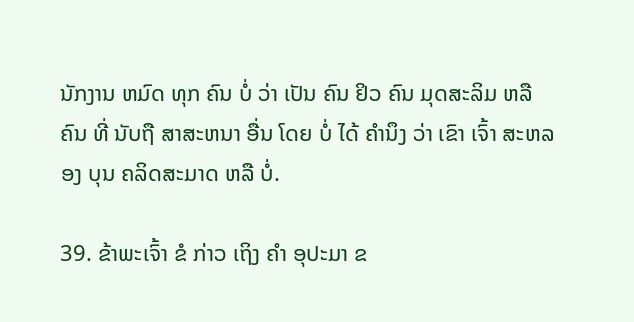ນັກງານ ຫມົດ ທຸກ ຄົນ ບໍ່ ວ່າ ເປັນ ຄົນ ຢິວ ຄົນ ມຸດສະລິມ ຫລື ຄົນ ທີ່ ນັບຖື ສາສະຫນາ ອື່ນ ໂດຍ ບໍ່ ໄດ້ ຄໍານຶງ ວ່າ ເຂົາ ເຈົ້າ ສະຫລອງ ບຸນ ຄລິດສະມາດ ຫລື ບໍ່.

39. ຂ້າພະເຈົ້າ ຂໍ ກ່າວ ເຖິງ ຄໍາ ອຸປະມາ ຂ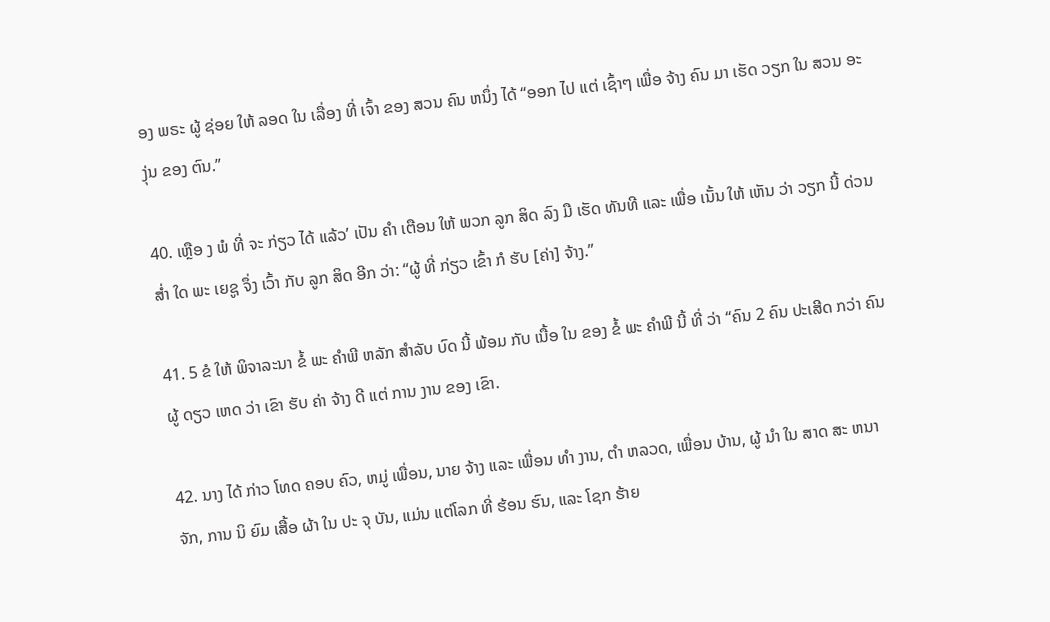ອງ ພຣະ ຜູ້ ຊ່ອຍ ໃຫ້ ລອດ ໃນ ເລື່ອງ ທີ່ ເຈົ້າ ຂອງ ສວນ ຄົນ ຫນຶ່ງ ໄດ້ “ອອກ ໄປ ແຕ່ ເຊົ້າໆ ເພື່ອ ຈ້າງ ຄົນ ມາ ເຮັດ ວຽກ ໃນ ສວນ ອະ ງຸ່ນ ຂອງ ຕົນ.”

40. ເຫຼືອ ງ ພໍ ທີ່ ຈະ ກ່ຽວ ໄດ້ ແລ້ວ’ ເປັນ ຄໍາ ເຕືອນ ໃຫ້ ພວກ ລູກ ສິດ ລົງ ມື ເຮັດ ທັນທີ ແລະ ເພື່ອ ເນັ້ນ ໃຫ້ ເຫັນ ວ່າ ວຽກ ນີ້ ດ່ວນ ສໍ່າ ໃດ ພະ ເຍຊູ ຈຶ່ງ ເວົ້າ ກັບ ລູກ ສິດ ອີກ ວ່າ: “ຜູ້ ທີ່ ກ່ຽວ ເຂົ້າ ກໍ ຮັບ [ຄ່າ] ຈ້າງ.”

41. 5 ຂໍ ໃຫ້ ພິຈາລະນາ ຂໍ້ ພະ ຄໍາພີ ຫລັກ ສໍາລັບ ບົດ ນີ້ ພ້ອມ ກັບ ເນື້ອ ໃນ ຂອງ ຂໍ້ ພະ ຄໍາພີ ນີ້ ທີ່ ວ່າ “ຄົນ 2 ຄົນ ປະເສີດ ກວ່າ ຄົນ ຜູ້ ດຽວ ເຫດ ວ່າ ເຂົາ ຮັບ ຄ່າ ຈ້າງ ດີ ແຕ່ ການ ງານ ຂອງ ເຂົາ.

42. ນາງ ໄດ້ ກ່າວ ໂທດ ຄອບ ຄົວ, ຫມູ່ ເພື່ອນ, ນາຍ ຈ້າງ ແລະ ເພື່ອນ ທໍາ ງານ, ຕໍາ ຫລວດ, ເພື່ອນ ບ້ານ, ຜູ້ ນໍາ ໃນ ສາດ ສະ ຫນາ ຈັກ, ການ ນິ ຍົມ ເສື້ອ ຜ້າ ໃນ ປະ ຈຸ ບັນ, ແມ່ນ ແຕ່ໂລກ ທີ່ ຮ້ອນ ຮົນ, ແລະ ໂຊກ ຮ້າຍ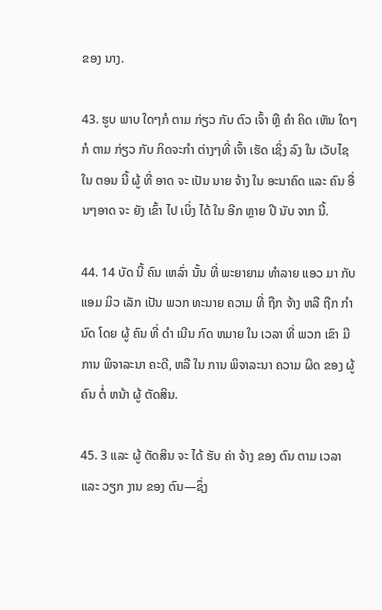ຂອງ ນາງ.

43. ຮູບ ພາບ ໃດໆກໍ ຕາມ ກ່ຽວ ກັບ ຕົວ ເຈົ້າ ຫຼື ຄໍາ ຄິດ ເຫັນ ໃດໆກໍ ຕາມ ກ່ຽວ ກັບ ກິດຈະກໍາ ຕ່າງໆທີ່ ເຈົ້າ ເຮັດ ເຊິ່ງ ລົງ ໃນ ເວັບໄຊ ໃນ ຕອນ ນີ້ ຜູ້ ທີ່ ອາດ ຈະ ເປັນ ນາຍ ຈ້າງ ໃນ ອະນາຄົດ ແລະ ຄົນ ອື່ນໆອາດ ຈະ ຍັງ ເຂົ້າ ໄປ ເບິ່ງ ໄດ້ ໃນ ອີກ ຫຼາຍ ປີ ນັບ ຈາກ ນີ້.

44. 14 ບັດ ນີ້ ຄົນ ເຫລົ່າ ນັ້ນ ທີ່ ພະຍາຍາມ ທໍາລາຍ ແອວ ມາ ກັບ ແອມ ມິວ ເລັກ ເປັນ ພວກ ທະນາຍ ຄວາມ ທີ່ ຖືກ ຈ້າງ ຫລື ຖືກ ກໍານົດ ໂດຍ ຜູ້ ຄົນ ທີ່ ດໍາ ເນີນ ກົດ ຫມາຍ ໃນ ເວລາ ທີ່ ພວກ ເຂົາ ມີ ການ ພິຈາລະນາ ຄະດີ, ຫລື ໃນ ການ ພິຈາລະນາ ຄວາມ ຜິດ ຂອງ ຜູ້ ຄົນ ຕໍ່ ຫນ້າ ຜູ້ ຕັດສິນ.

45. 3 ແລະ ຜູ້ ຕັດສິນ ຈະ ໄດ້ ຮັບ ຄ່າ ຈ້າງ ຂອງ ຕົນ ຕາມ ເວລາ ແລະ ວຽກ ງານ ຂອງ ຕົນ—ຊຶ່ງ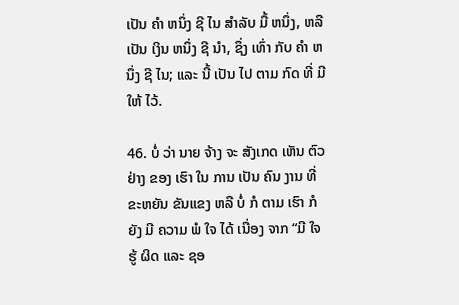ເປັນ ຄໍາ ຫນຶ່ງ ຊີ ໄນ ສໍາລັບ ມື້ ຫນຶ່ງ, ຫລື ເປັນ ເງິນ ຫນຶ່ງ ຊີ ນໍາ, ຊຶ່ງ ເທົ່າ ກັບ ຄໍາ ຫນຶ່ງ ຊີ ໄນ; ແລະ ນີ້ ເປັນ ໄປ ຕາມ ກົດ ທີ່ ມີ ໃຫ້ ໄວ້.

46. ບໍ່ ວ່າ ນາຍ ຈ້າງ ຈະ ສັງເກດ ເຫັນ ຕົວຢ່າງ ຂອງ ເຮົາ ໃນ ການ ເປັນ ຄົນ ງານ ທີ່ ຂະຫຍັນ ຂັນແຂງ ຫລື ບໍ່ ກໍ ຕາມ ເຮົາ ກໍ ຍັງ ມີ ຄວາມ ພໍ ໃຈ ໄດ້ ເນື່ອງ ຈາກ “ມີ ໃຈ ຮູ້ ຜິດ ແລະ ຊອ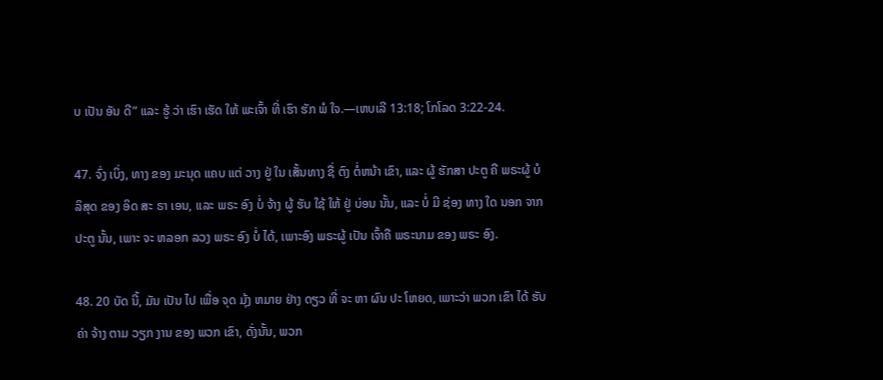ບ ເປັນ ອັນ ດີ” ແລະ ຮູ້ ວ່າ ເຮົາ ເຮັດ ໃຫ້ ພະເຈົ້າ ທີ່ ເຮົາ ຮັກ ພໍ ໃຈ.—ເຫບເລີ 13:18; ໂກໂລດ 3:22-24.

47. ຈົ່ງ ເບິ່ງ, ທາງ ຂອງ ມະນຸດ ແຄບ ແຕ່ ວາງ ຢູ່ ໃນ ເສັ້ນທາງ ຊື່ ຕົງ ຕໍ່ຫນ້າ ເຂົາ, ແລະ ຜູ້ ຮັກສາ ປະຕູ ຄື ພຣະຜູ້ ບໍລິສຸດ ຂອງ ອິດ ສະ ຣາ ເອນ, ແລະ ພຣະ ອົງ ບໍ່ ຈ້າງ ຜູ້ ຮັບ ໃຊ້ ໃຫ້ ຢູ່ ບ່ອນ ນັ້ນ, ແລະ ບໍ່ ມີ ຊ່ອງ ທາງ ໃດ ນອກ ຈາກ ປະຕູ ນັ້ນ, ເພາະ ຈະ ຫລອກ ລວງ ພຣະ ອົງ ບໍ່ ໄດ້, ເພາະອົງ ພຣະຜູ້ ເປັນ ເຈົ້າຄື ພຣະນາມ ຂອງ ພຣະ ອົງ.

48. 20 ບັດ ນີ້, ມັນ ເປັນ ໄປ ເພື່ອ ຈຸດ ມຸ້ງ ຫມາຍ ຢ່າງ ດຽວ ທີ່ ຈະ ຫາ ຜົນ ປະ ໂຫຍດ, ເພາະວ່າ ພວກ ເຂົາ ໄດ້ ຮັບ ຄ່າ ຈ້າງ ຕາມ ວຽກ ງານ ຂອງ ພວກ ເຂົາ, ດັ່ງນັ້ນ, ພວກ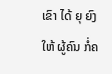ເຂົາ ໄດ້ ຍຸ ຍົງ ໃຫ້ ຜູ້ຄົນ ກໍ່ຄ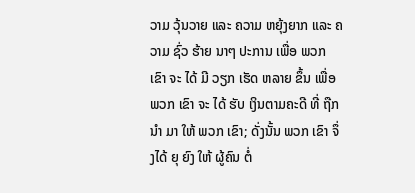ວາມ ວຸ້ນວາຍ ແລະ ຄວາມ ຫຍຸ້ງຍາກ ແລະ ຄວາມ ຊົ່ວ ຮ້າຍ ນາໆ ປະການ ເພື່ອ ພວກ ເຂົາ ຈະ ໄດ້ ມີ ວຽກ ເຮັດ ຫລາຍ ຂຶ້ນ ເພື່ອ ພວກ ເຂົາ ຈະ ໄດ້ ຮັບ ເງິນຕາມຄະດີ ທີ່ ຖືກ ນໍາ ມາ ໃຫ້ ພວກ ເຂົາ; ດັ່ງນັ້ນ ພວກ ເຂົາ ຈຶ່ງໄດ້ ຍຸ ຍົງ ໃຫ້ ຜູ້ຄົນ ຕໍ່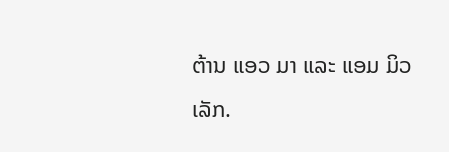ຕ້ານ ແອວ ມາ ແລະ ແອມ ມິວ ເລັກ.